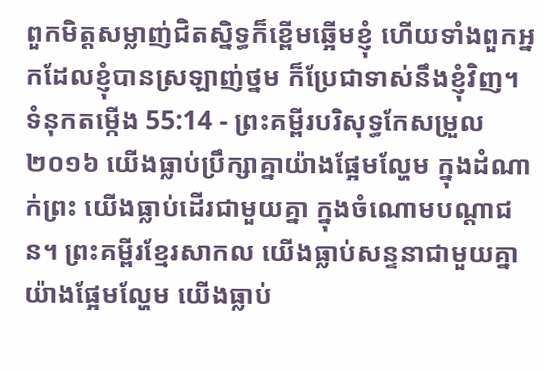ពួកមិត្តសម្លាញ់ជិតស្និទ្ធក៏ខ្ពើមឆ្អើមខ្ញុំ ហើយទាំងពួកអ្នកដែលខ្ញុំបានស្រឡាញ់ថ្នម ក៏ប្រែជាទាស់នឹងខ្ញុំវិញ។
ទំនុកតម្កើង 55:14 - ព្រះគម្ពីរបរិសុទ្ធកែសម្រួល ២០១៦ យើងធ្លាប់ប្រឹក្សាគ្នាយ៉ាងផ្អែមល្ហែម ក្នុងដំណាក់ព្រះ យើងធ្លាប់ដើរជាមួយគ្នា ក្នុងចំណោមបណ្ដាជន។ ព្រះគម្ពីរខ្មែរសាកល យើងធ្លាប់សន្ទនាជាមួយគ្នាយ៉ាងផ្អែមល្ហែម យើងធ្លាប់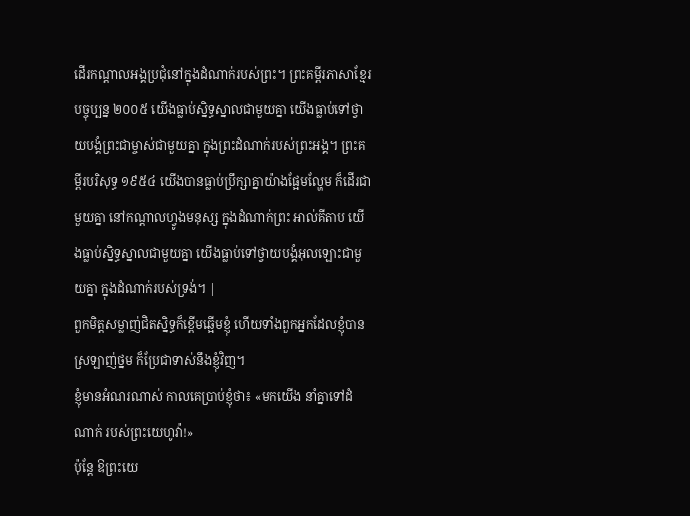ដើរកណ្ដាលអង្គប្រជុំនៅក្នុងដំណាក់របស់ព្រះ។ ព្រះគម្ពីរភាសាខ្មែរបច្ចុប្បន្ន ២០០៥ យើងធ្លាប់ស្និទ្ធស្នាលជាមួយគ្នា យើងធ្លាប់ទៅថ្វាយបង្គំព្រះជាម្ចាស់ជាមួយគ្នា ក្នុងព្រះដំណាក់របស់ព្រះអង្គ។ ព្រះគម្ពីរបរិសុទ្ធ ១៩៥៤ យើងបានធ្លាប់ប្រឹក្សាគ្នាយ៉ាងផ្អែមល្ហែម ក៏ដើរជាមួយគ្នា នៅកណ្តាលហ្វូងមនុស្ស ក្នុងដំណាក់ព្រះ អាល់គីតាប យើងធ្លាប់ស្និទ្ធស្នាលជាមួយគ្នា យើងធ្លាប់ទៅថ្វាយបង្គំអុលឡោះជាមួយគ្នា ក្នុងដំណាក់របស់ទ្រង់។ |
ពួកមិត្តសម្លាញ់ជិតស្និទ្ធក៏ខ្ពើមឆ្អើមខ្ញុំ ហើយទាំងពួកអ្នកដែលខ្ញុំបានស្រឡាញ់ថ្នម ក៏ប្រែជាទាស់នឹងខ្ញុំវិញ។
ខ្ញុំមានអំណរណាស់ កាលគេប្រាប់ខ្ញុំថា៖ «មកយើង នាំគ្នាទៅដំណាក់ របស់ព្រះយេហូវ៉ា!»
ប៉ុន្ដែ ឱព្រះយេ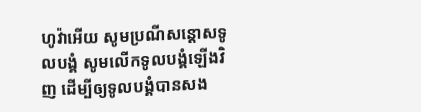ហូវ៉ាអើយ សូមប្រណីសន្ដោសទូលបង្គំ សូមលើកទូលបង្គំឡើងវិញ ដើម្បីឲ្យទូលបង្គំបានសង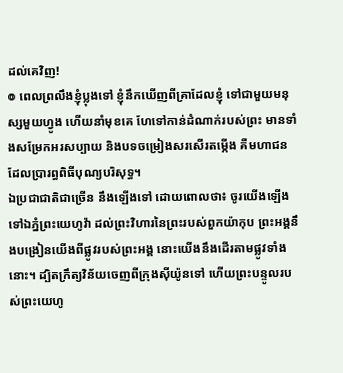ដល់គេវិញ!
៙ ពេលព្រលឹងខ្ញុំប្លុងទៅ ខ្ញុំនឹកឃើញពីគ្រាដែលខ្ញុំ ទៅជាមួយមនុស្សមួយហ្វូង ហើយនាំមុខគេ ហែទៅកាន់ដំណាក់របស់ព្រះ មានទាំងសម្រែកអរសប្បាយ និងបទចម្រៀងសរសើរតម្កើង គឺមហាជនដែលប្រារព្ធពិធីបុណ្យបរិសុទ្ធ។
ឯប្រជាជាតិជាច្រើន នឹងឡើងទៅ ដោយពោលថា៖ ចូរយើងឡើងទៅឯភ្នំព្រះយេហូវ៉ា ដល់ព្រះវិហារនៃព្រះរបស់ពួកយ៉ាកុប ព្រះអង្គនឹងបង្រៀនយើងពីផ្លូវរបស់ព្រះអង្គ នោះយើងនឹងដើរតាមផ្លូវទាំងនោះ។ ដ្បិតក្រឹត្យវិន័យចេញពីក្រុងស៊ីយ៉ូនទៅ ហើយព្រះបន្ទូលរបស់ព្រះយេហូ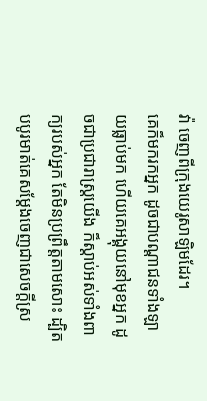វ៉ា ចេញពីក្រុងយេរូសាឡិមដែរ។
គេក៏មករកអ្នក ដូចជាបណ្ដាជនទាំងឡាយធ្លាប់មក ហើយគេអង្គុយនៅមុខអ្នក ដូចជាប្រជារាស្ត្រយើង ក៏ស្តាប់អស់ទាំងពាក្យរបស់អ្នក តែមិនប្រព្រឹត្តតាមសោះ ដ្បិតបបូរមាត់គេសម្ដែងចេញជាសេចក្ដីស្រ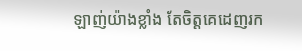ឡាញ់យ៉ាងខ្លាំង តែចិត្តគេដេញរក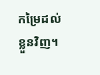កម្រៃដល់ខ្លួនវិញ។